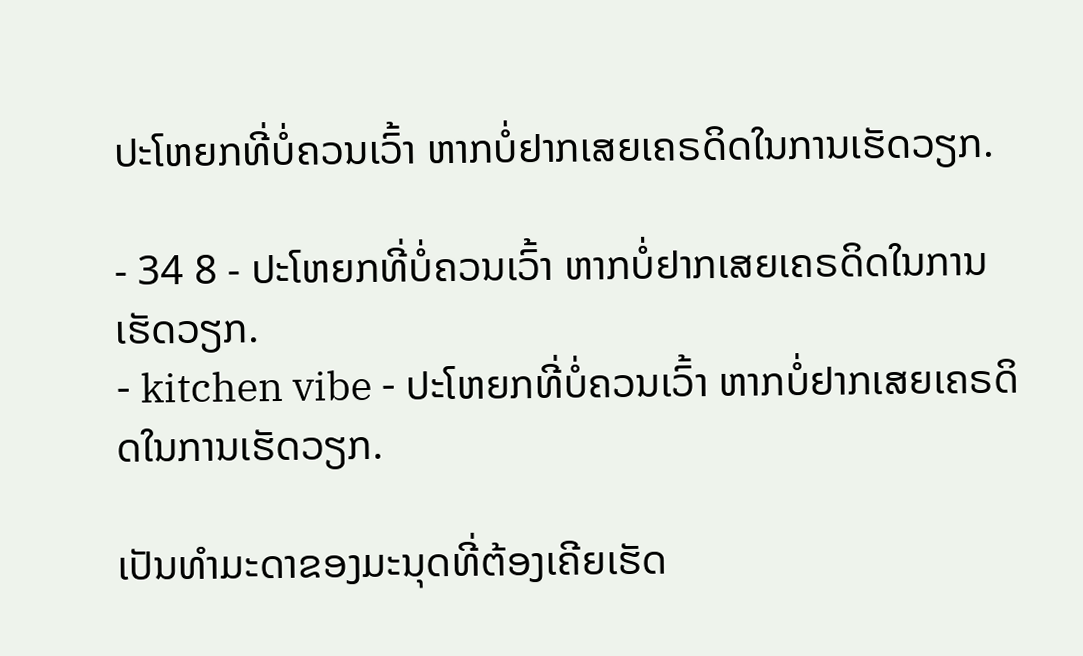ປະໂຫຍກທີ່ບໍ່ຄວນເວົ້າ ຫາກບໍ່ຢາກເສຍເຄຣດິດໃນການເຮັດວຽກ.

- 34 8 - ປະໂຫຍກທີ່ບໍ່ຄວນເວົ້າ ຫາກບໍ່ຢາກເສຍເຄຣດິດໃນການເຮັດວຽກ.
- kitchen vibe - ປະໂຫຍກທີ່ບໍ່ຄວນເວົ້າ ຫາກບໍ່ຢາກເສຍເຄຣດິດໃນການເຮັດວຽກ.

ເປັນທຳມະດາຂອງມະນຸດທີ່ຕ້ອງເຄີຍເຮັດ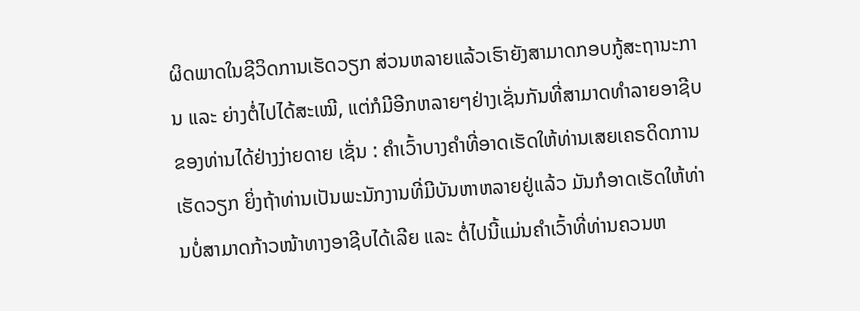ຜິດພາດໃນຊີວິດການເຮັດວຽກ ສ່ວນຫລາຍແລ້ວເຮົາຍັງສາມາດກອບກູ້ສະຖານະການ ແລະ ຍ່າງຕໍ່ໄປໄດ້ສະເໝີ, ແຕ່ກໍມີອີກຫລາຍໆຢ່າງເຊັ່ນກັນທີ່ສາມາດທຳລາຍອາຊີບຂອງທ່ານໄດ້ຢ່າງງ່າຍດາຍ ເຊັ່ນ : ຄຳເວົ້າບາງຄຳທີ່ອາດເຮັດໃຫ້ທ່ານເສຍເຄຣດິດການເຮັດວຽກ ຍິ່ງຖ້າທ່ານເປັນພະນັກງານທີ່ມີບັນຫາຫລາຍຢູ່ແລ້ວ ມັນກໍອາດເຮັດໃຫ້ທ່ານບໍ່ສາມາດກ້າວໜ້າທາງອາຊີບໄດ້ເລີຍ ແລະ ຕໍ່ໄປນີ້ແມ່ນຄຳເວົ້າທີ່ທ່ານຄວນຫ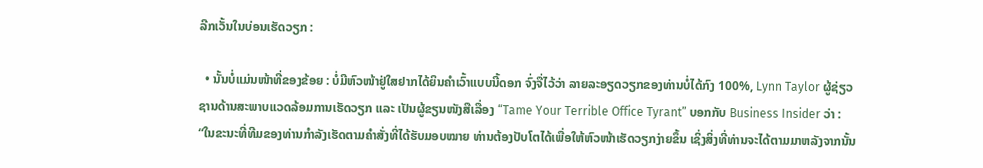ລີກເວັ້ນໃນບ່ອນເຮັດວຽກ :

  • ນັ້ນບໍ່ແມ່ນໜ້າທີ່ຂອງຂ້ອຍ : ບໍ່ມີຫົວໜ້າຢູ່ໃສຢາກໄດ້ຍິນຄຳເວົ້າແບບນີ້ດອກ ຈົ່ງຈື່ໄວ້ວ່າ ລາຍລະອຽດວຽກຂອງທ່ານບໍ່ໄດ້ກົງ 100%, Lynn Taylor ຜູ້ຊ່ຽວຊານດ້ານສະພາບແວດລ້ອມການເຮັດວຽກ ແລະ ເປັນຜູ້ຂຽນໜັງສືເລື່ອງ “Tame Your Terrible Office Tyrant” ບອກກັບ Business Insider ວ່າ : “ໃນຂະນະທີ່ທີມຂອງທ່ານກຳລັງເຮັດຕາມຄຳສັ່ງທີ່ໄດ້ຮັບມອບໝາຍ ທ່ານຕ້ອງປັບໂຕໄດ້ເພື່ອໃຫ້ຫົວໜ້າເຮັດວຽກງ່າຍຂຶ້ນ ເຊິ່ງສິ່ງທີ່ທ່ານຈະໄດ້ຕາມມາຫລັງຈາກນັ້ນ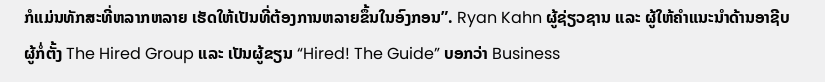ກໍແມ່ນທັກສະທີ່ຫລາກຫລາຍ ເຮັດໃຫ້ເປັນທີ່ຕ້ອງການຫລາຍຂຶ້ນໃນອົງກອນ”. Ryan Kahn ຜູ້ຊ່ຽວຊານ ແລະ ຜູ້ໃຫ້ຄຳແນະນຳດ້ານອາຊີບ ຜູ້ກໍ່ຕັ້ງ The Hired Group ແລະ ເປັນຜູ້ຂຽນ “Hired! The Guide” ບອກວ່າ Business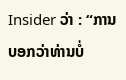Insider ວ່າ : “ການບອກວ່າທ່ານບໍ່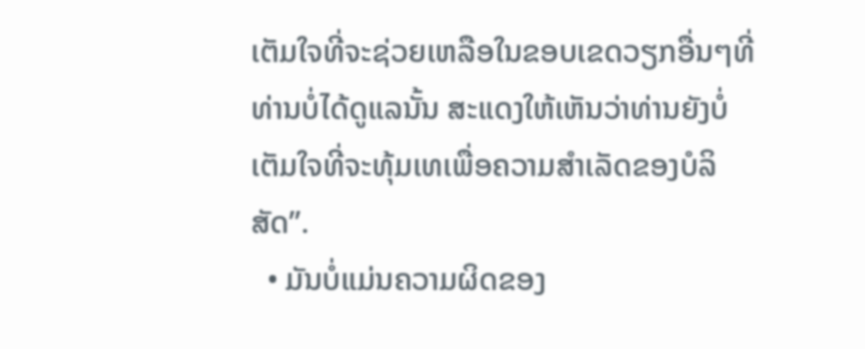ເຕັມໃຈທີ່ຈະຊ່ວຍເຫລືອໃນຂອບເຂດວຽກອື່ນໆທີ່ທ່ານບໍ່ໄດ້ດູແລນັ້ນ ສະແດງໃຫ້ເຫັນວ່າທ່ານຍັງບໍ່ເຕັມໃຈທີ່ຈະທຸ້ມເທເພື່ອຄວາມສຳເລັດຂອງບໍລິສັດ”.
  • ມັນບໍ່ແມ່ນຄວາມຜິດຂອງ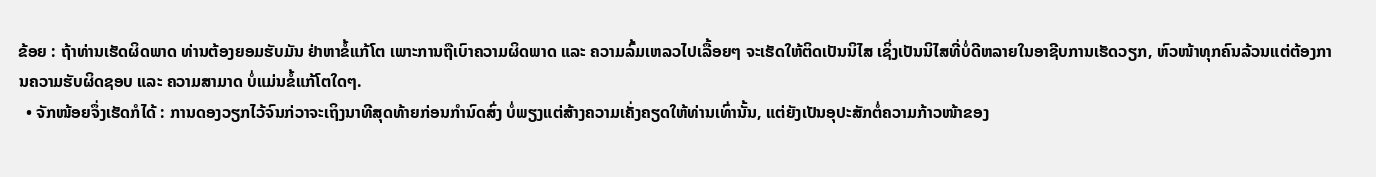ຂ້ອຍ : ຖ້າທ່ານເຮັດຜິດພາດ ທ່ານຕ້ອງຍອມຮັບມັນ ຢ່າຫາຂໍ້ແກ້ໂຕ ເພາະການຖືເບົາຄວາມຜິດພາດ ແລະ ຄວາມລົ້ມເຫລວໄປເລື້ອຍໆ ຈະເຮັດໃຫ້ຕິດເປັນນິໄສ ເຊິ່ງເປັນນິໄສທີ່ບໍ່ດີຫລາຍໃນອາຊີບການເຮັດວຽກ, ຫົວໜ້າທຸກຄົນລ້ວນແຕ່ຕ້ອງການຄວາມຮັບຜິດຊອບ ແລະ ຄວາມສາມາດ ບໍ່ແມ່ນຂໍ້ແກ້ໂຕໃດໆ.
  • ຈັກໜ້ອຍຈຶ່ງເຮັດກໍໄດ້ : ການດອງວຽກໄວ້ຈົນກ່ວາຈະເຖິງນາທີສຸດທ້າຍກ່ອນກຳນົດສົ່ງ ບໍ່ພຽງແຕ່ສ້າງຄວາມເຄັ່ງຄຽດໃຫ້ທ່ານເທົ່ານັ້ນ, ແຕ່ຍັງເປັນອຸປະສັກຕໍ່ຄວາມກ້າວໜ້າຂອງ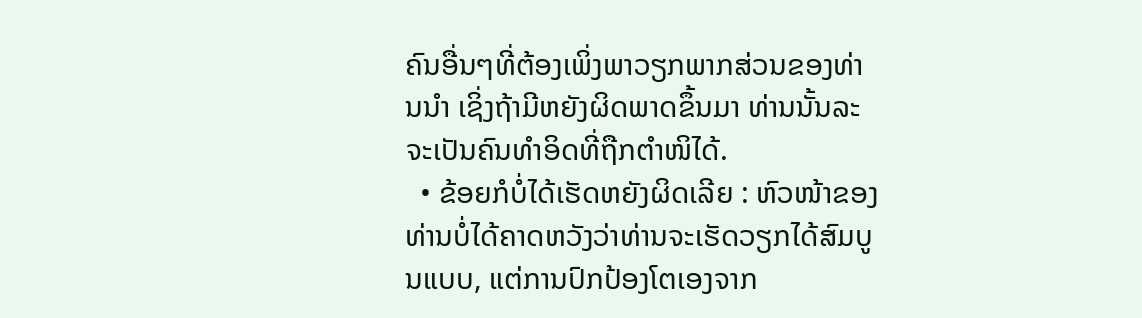ຄົນອື່ນໆທີ່ຕ້ອງເພິ່ງພາວຽກພາກສ່ວນຂອງທ່ານນຳ ເຊິ່ງຖ້າມີຫຍັງຜິດພາດຂຶ້ນມາ ທ່ານນັ້ນລະຈະເປັນຄົນທຳອິດທີ່ຖືກຕຳໜິໄດ້.
  • ຂ້ອຍກໍບໍ່ໄດ້ເຮັດຫຍັງຜິດເລີຍ : ຫົວໜ້າຂອງທ່ານບໍ່ໄດ້ຄາດຫວັງວ່າທ່ານຈະເຮັດວຽກໄດ້ສົມບູນແບບ, ແຕ່ການປົກປ້ອງໂຕເອງຈາກ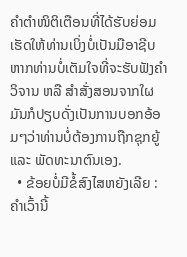ຄຳຕຳໜິຕິເຕືອນທີ່ໄດ້ຮັບຍ່ອມເຮັດໃຫ້ທ່ານເບິ່ງບໍ່ເປັນມືອາຊີບ ຫາກທ່ານບໍ່ເຕັມໃຈທີ່ຈະຮັບຟັງຄຳວິຈານ ຫລື ສຳສັ່ງສອນຈາກໃຜ ມັນກໍປຽບດັ່ງເປັນການບອກອ້ອມໆວ່າທ່ານບໍ່ຕ້ອງການຖືກຊຸກຍູ້ ແລະ ພັດທະນາຕົນເອງ.
  • ຂ້ອຍບໍ່ມີຂໍ້ສົງໄສຫຍັງເລີຍ : ຄຳເວົ້ານີ້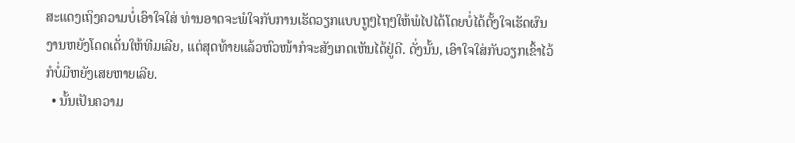ສະແດງເຖິງຄວາມບໍ່ເອົາໃຈໃສ່ ທ່ານອາດຈະພໍໃຈກັບການເຮັດວຽກແບບຖູໆໄຖໆໃຫ້ພໍໄປໄດ້ໂດຍບໍ່ໄດ້ຕັ້ງໃຈເຮັດຜົນງານຫຍັງໂດດເດັ່ນໃຫ້ທີມເລີຍ, ແຕ່ສຸດທ້າຍແລ້ວຫົວໜ້າກໍຈະສັງເກດເຫັນໄດ້ຢູ່ດີ. ດັ່ງນັ້ນ, ເອົາໃຈໃສ່ກັບວຽກເຂົ້າໄວ້ກໍບໍ່ມີຫຍັງເສຍຫາຍເລີຍ.
  • ນັ້ນເປັນຄວາມ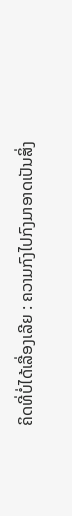ຄິດທີ່ບໍ່ໄດ້ເລື່ອງເລີຍ : ຄວາມກົງໄປກົງມາອາດເປັນສິ່ງ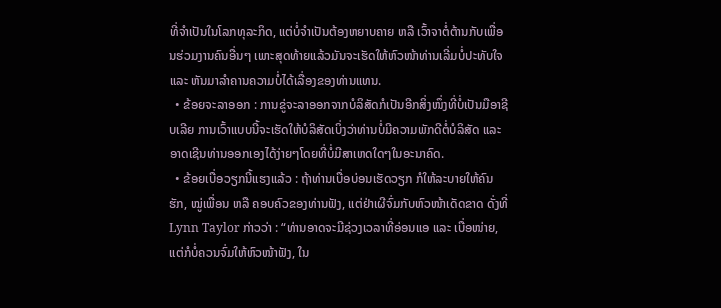ທີ່ຈຳເປັນໃນໂລກທຸລະກິດ, ແຕ່ບໍ່ຈຳເປັນຕ້ອງຫຍາບຄາຍ ຫລື ເວົ້າຈາຕໍ່ຕ້ານກັບເພື່ອນຮ່ວມງານຄົນອື່ນໆ ເພາະສຸດທ້າຍແລ້ວມັນຈະເຮັດໃຫ້ຫົວໜ້າທ່ານເລີ່ມບໍ່ປະທັບໃຈ ແລະ ຫັນມາລຳຄານຄວາມບໍ່ໄດ້ເລື່ອງຂອງທ່ານແທນ.
  • ຂ້ອຍຈະລາອອກ : ການຂູ່ຈະລາອອກຈາກບໍລິສັດກໍເປັນອີກສິ່ງໜຶ່ງທີ່ບໍ່ເປັນມືອາຊີບເລີຍ ການເວົ້າແບບນີ້ຈະເຮັດໃຫ້ບໍລິສັດເບິ່ງວ່າທ່ານບໍ່ມີຄວາມພັກດີຕໍ່ບໍລິສັດ ແລະ ອາດເຊີນທ່ານອອກເອງໄດ້ງ່າຍໆໂດຍທີ່ບໍ່ມີສາເຫດໃດໆໃນອະນາຄົດ.
  • ຂ້ອຍເບື່ອວຽກນີ້ແຮງແລ້ວ : ຖ້າທ່ານເບື່ອບ່ອນເຮັດວຽກ ກໍໃຫ້ລະບາຍໃຫ້ຄົນຮັກ, ໝູ່ເພື່ອນ ຫລື ຄອບຄົວຂອງທ່ານຟັງ, ແຕ່ຢ່າເຜີຈົ່ມກັບຫົວໜ້າເດັດຂາດ ດັ່ງທີ່ Lynn Taylor ກ່າວວ່າ : “ທ່ານອາດຈະມີຊ່ວງເວລາທີ່ອ່ອນແອ ແລະ ເບື່ອໜ່າຍ, ແຕ່ກໍບໍ່ຄວນຈົ່ມໃຫ້ຫົວໜ້າຟັງ, ໃນ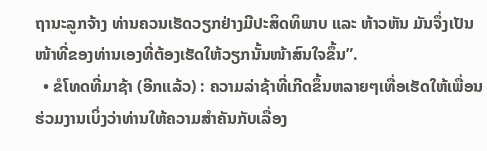ຖານະລູກຈ້າງ ທ່ານຄວນເຮັດວຽກຢ່າງມີປະສິດທິພາບ ແລະ ຫ້າວຫັນ ມັນຈຶ່ງເປັນໜ້າທີ່ຂອງທ່ານເອງທີ່ຕ້ອງເຮັດໃຫ້ວຽກນັ້ນໜ້າສົນໃຈຂຶ້ນ”.
  • ຂໍໂທດທີ່ມາຊ້າ (ອີກແລ້ວ) : ຄວາມລ່າຊ້າທີ່ເກີດຂຶ້ນຫລາຍໆເທື່ອເຮັດໃຫ້ເພື່ອນຮ່ວມງານເບິ່ງວ່າທ່ານໃຫ້ຄວາມສຳຄັນກັບເລື່ອງ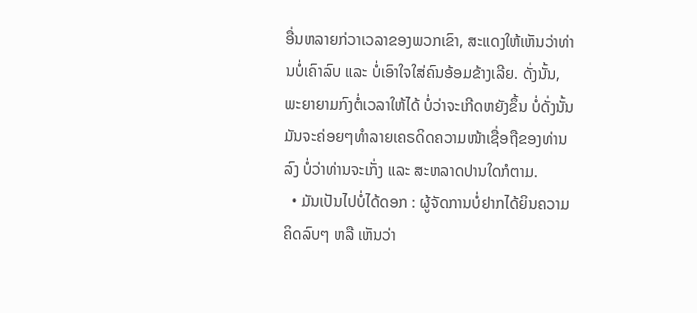ອື່ນຫລາຍກ່ວາເວລາຂອງພວກເຂົາ, ສະແດງໃຫ້ເຫັນວ່າທ່ານບໍ່ເຄົາລົບ ແລະ ບໍ່ເອົາໃຈໃສ່ຄົນອ້ອມຂ້າງເລີຍ. ດັ່ງນັ້ນ, ພະຍາຍາມກົງຕໍ່ເວລາໃຫ້ໄດ້ ບໍ່ວ່າຈະເກີດຫຍັງຂຶ້ນ ບໍ່ດັ່ງນັ້ນມັນຈະຄ່ອຍໆທຳລາຍເຄຣດິດຄວາມໜ້າເຊື່ອຖືຂອງທ່ານລົງ ບໍ່ວ່າທ່ານຈະເກັ່ງ ແລະ ສະຫລາດປານໃດກໍຕາມ.
  • ມັນເປັນໄປບໍ່ໄດ້ດອກ : ຜູ້ຈັດການບໍ່ຢາກໄດ້ຍິນຄວາມຄິດລົບໆ ຫລື ເຫັນວ່າ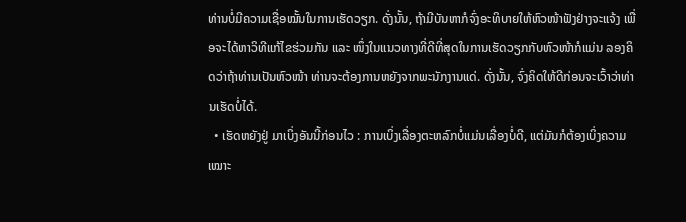ທ່ານບໍ່ມີຄວາມເຊື່ອໝັ້ນໃນການເຮັດວຽກ. ດັ່ງນັ້ນ, ຖ້າມີບັນຫາກໍຈົ່ງອະທິບາຍໃຫ້ຫົວໜ້າຟັງຢ່າງຈະແຈ້ງ ເພື່ອຈະໄດ້ຫາວິທີແກ້ໄຂຮ່ວມກັນ ແລະ ໜຶ່ງໃນແນວທາງທີ່ດີທີ່ສຸດໃນການເຮັດວຽກກັບຫົວໜ້າກໍແມ່ນ ລອງຄິດວ່າຖ້າທ່ານເປັນຫົວໜ້າ ທ່ານຈະຕ້ອງການຫຍັງຈາກພະນັກງານແດ່. ດັ່ງນັ້ນ, ຈົ່ງຄິດໃຫ້ດີກ່ອນຈະເວົ້າວ່າທ່ານເຮັດບໍ່ໄດ້.
  • ເຮັດຫຍັງຢູ່ ມາເບິ່ງອັນນີ້ກ່ອນໄວ : ການເບິ່ງເລື່ອງຕະຫລົກບໍ່ແມ່ນເລື່ອງບໍ່ດີ, ແຕ່ມັນກໍຕ້ອງເບິ່ງຄວາມເໝາະ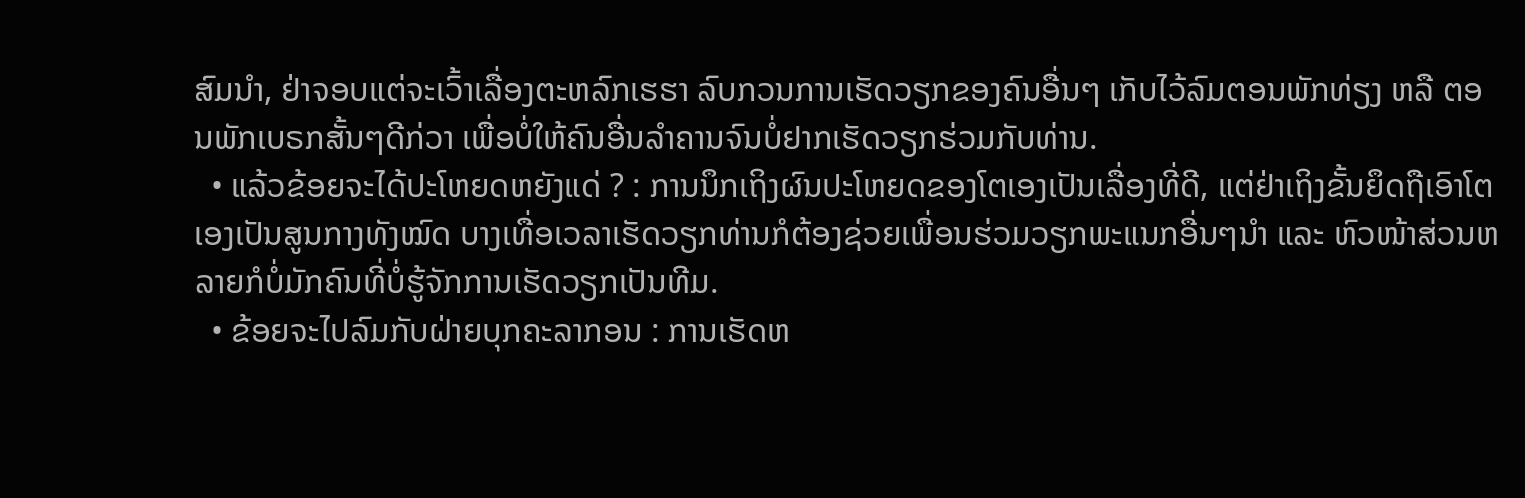ສົມນຳ, ຢ່າຈອບແຕ່ຈະເວົ້າເລື່ອງຕະຫລົກເຮຮາ ລົບກວນການເຮັດວຽກຂອງຄົນອື່ນໆ ເກັບໄວ້ລົມຕອນພັກທ່ຽງ ຫລື ຕອນພັກເບຣກສັ້ນໆດີກ່ວາ ເພື່ອບໍ່ໃຫ້ຄົນອື່ນລຳຄານຈົນບໍ່ຢາກເຮັດວຽກຮ່ວມກັບທ່ານ.
  • ແລ້ວຂ້ອຍຈະໄດ້ປະໂຫຍດຫຍັງແດ່ ? : ການນຶກເຖິງຜົນປະໂຫຍດຂອງໂຕເອງເປັນເລື່ອງທີ່ດີ, ແຕ່ຢ່າເຖິງຂັ້ນຍຶດຖືເອົາໂຕເອງເປັນສູນກາງທັງໝົດ ບາງເທື່ອເວລາເຮັດວຽກທ່ານກໍຕ້ອງຊ່ວຍເພື່ອນຮ່ວມວຽກພະແນກອື່ນໆນຳ ແລະ ຫົວໜ້າສ່ວນຫລາຍກໍບໍ່ມັກຄົນທີ່ບໍ່ຮູ້ຈັກການເຮັດວຽກເປັນທີມ.
  • ຂ້ອຍຈະໄປລົມກັບຝ່າຍບຸກຄະລາກອນ : ການເຮັດຫ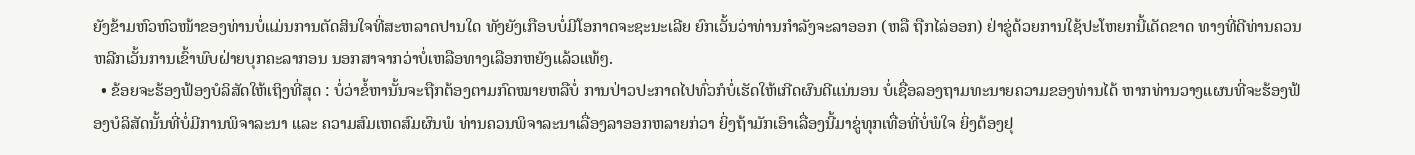ຍັງຂ້າມຫົວຫົວໜ້າຂອງທ່ານບໍ່ແມ່ນການຕັດສິນໃຈທີ່ສະຫລາດປານໃດ ທັງຍັງເກືອບບໍ່ມີໂອກາດຈະຊະນະເລີຍ ຍົກເວັ້ນວ່າທ່ານກຳລັງຈະລາອອກ (ຫລື ຖືກໄລ່ອອກ) ຢ່າຂູ່ດ້ວຍການໃຊ້ປະໂຫຍກນີ້ເດັດຂາດ ທາງທີ່ດີທ່ານຄວນຫລີກເວັ້ນການເຂົ້າພົບຝ່າຍບຸກຄະລາກອນ ນອກສາຈາກວ່າບໍ່ເຫລືອທາງເລືອກຫຍັງແລ້ວແທ້ໆ.
  • ຂ້ອຍຈະຮ້ອງຟ້ອງບໍລິສັດໃຫ້ເຖິງທີ່ສຸດ : ບໍ່ວ່າຂໍ້ຫານັ້ນຈະຖືກຕ້ອງຕາມກົດໝາຍຫລືບໍ່ ການປ່າວປະກາດໄປທົ່ວກໍບໍ່ເຮັດໃຫ້ເກີດຜົນດີແນ່ນອນ ບໍ່ເຊື່ອລອງຖາມທະນາຍຄວາມຂອງທ່ານໄດ້ ຫາກທ່ານວາງແຜນທີ່ຈະຮ້ອງຟ້ອງບໍລິສັດນັ້ນທີ່ບໍ່ມີການພິຈາລະນາ ແລະ ຄວາມສົມເຫດສົມຜົນພໍ ທ່ານຄວນພິຈາລະນາເລື່ອງລາອອກຫລາຍກ່ວາ ຍິ່ງຖ້າມັກເອົາເລື່ອງນີ້ມາຂູ່ທຸກເທື່ອທີ່ບໍ່ພໍໃຈ ຍິ່ງຕ້ອງຢຸ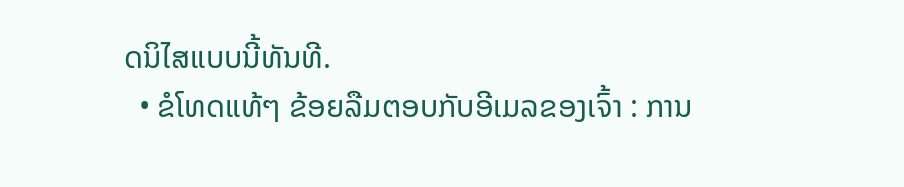ດນິໄສແບບນີ້ທັນທີ.
  • ຂໍໂທດແທ້ໆ ຂ້ອຍລືມຕອບກັບອີເມລຂອງເຈົ້າ : ການ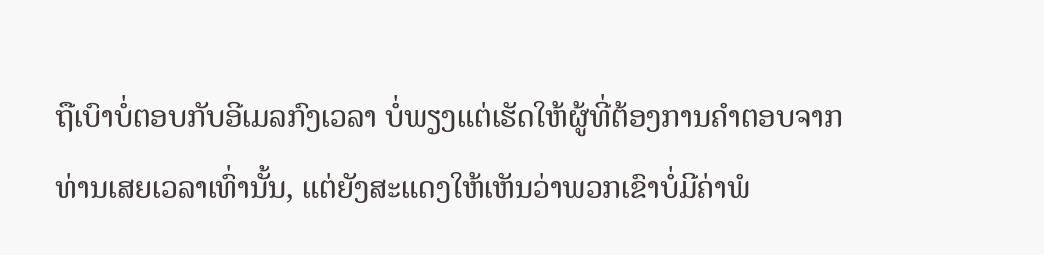ຖືເບົາບໍ່ຕອບກັບອີເມລກົງເວລາ ບໍ່ພຽງແຕ່ເຮັດໃຫ້ຜູ້ທີ່ຕ້ອງການຄຳຕອບຈາກທ່ານເສຍເວລາເທົ່ານັ້ນ, ແຕ່ຍັງສະແດງໃຫ້ເຫັນວ່າພວກເຂົາບໍ່ມີຄ່າພໍ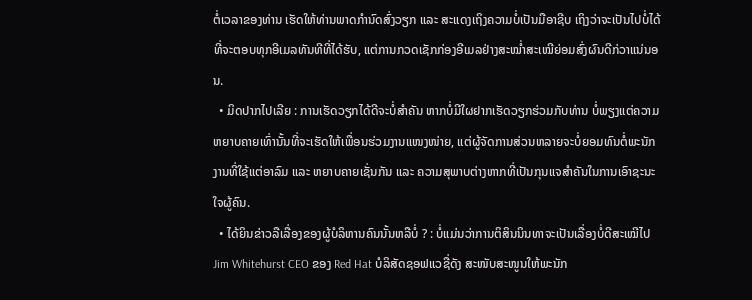ຕໍ່ເວລາຂອງທ່ານ ເຮັດໃຫ້ທ່ານພາດກຳນົດສົ່ງວຽກ ແລະ ສະແດງເຖິງຄວາມບໍ່ເປັນມືອາຊີບ ເຖິງວ່າຈະເປັນໄປບໍ່ໄດ້ທີ່ຈະຕອບທຸກອີເມລທັນທີທີ່ໄດ້ຮັບ, ແຕ່ການກວດເຊັກກ່ອງອີເມລຢ່າງສະໝໍ່າສະເໝີຍ່ອມສົ່ງຜົນດີກ່ວາແນ່ນອນ.
  • ມິດປາກໄປເລີຍ : ການເຮັດວຽກໄດ້ດີຈະບໍ່ສຳຄັນ ຫາກບໍ່ມີໃຜຢາກເຮັດວຽກຮ່ວມກັບທ່ານ ບໍ່ພຽງແຕ່ຄວາມຫຍາບຄາຍເທົ່ານັ້ນທີ່ຈະເຮັດໃຫ້ເພື່ອນຮ່ວມງານແໜງໜ່າຍ, ແຕ່ຜູ້ຈັດການສ່ວນຫລາຍຈະບໍ່ຍອມທົນຕໍ່ພະນັກງານທີ່ໃຊ້ແຕ່ອາລົມ ແລະ ຫຍາບຄາຍເຊັ່ນກັນ ແລະ ຄວາມສຸພາບຕ່າງຫາກທີ່ເປັນກຸນແຈສຳຄັນໃນການເອົາຊະນະໃຈຜູ້ຄົນ.
  • ໄດ້ຍິນຂ່າວລືເລື່ອງຂອງຜູ້ບໍລິຫານຄົນນັ້ນຫລືບໍ່ ? : ບໍ່ແມ່ນວ່າການຕິສິນນິນທາຈະເປັນເລື່ອງບໍ່ດີສະເໝີໄປ Jim Whitehurst CEO ຂອງ Red Hat ບໍລິສັດຊອຟແວຊື່ດັງ ສະໜັບສະໜູນໃຫ້ພະນັກ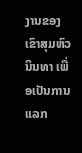ງານຂອງເຂົາສຸມຫົວນິນທາ ເພື່ອເປັນການແລກ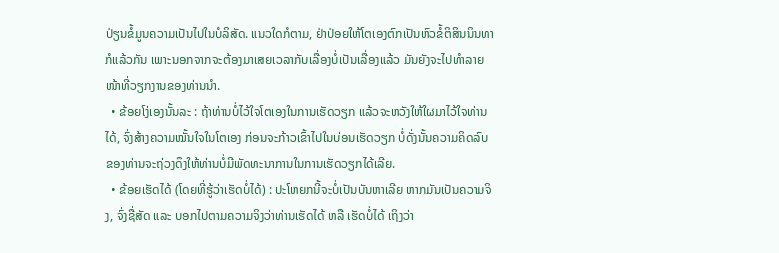ປ່ຽນຂໍ້ມູນຄວາມເປັນໄປໃນບໍລິສັດ. ແນວໃດກໍຕາມ, ຢ່າປ່ອຍໃຫ້ໂຕເອງຕົກເປັນຫົວຂໍ້ຕິສິນນິນທາກໍແລ້ວກັນ ເພາະນອກຈາກຈະຕ້ອງມາເສຍເວລາກັບເລື່ອງບໍ່ເປັນເລື່ອງແລ້ວ ມັນຍັງຈະໄປທຳລາຍໜ້າທີ່ວຽກງານຂອງທ່ານນຳ.
  • ຂ້ອຍໂງ່ເອງນັ້ນລະ : ຖ້າທ່ານບໍ່ໄວ້ໃຈໂຕເອງໃນການເຮັດວຽກ ແລ້ວຈະຫວັງໃຫ້ໃຜມາໄວ້ໃຈທ່ານໄດ້, ຈົ່ງສ້າງຄວາມໝັ້ນໃຈໃນໂຕເອງ ກ່ອນຈະກ້າວເຂົ້າໄປໃນບ່ອນເຮັດວຽກ ບໍ່ດັ່ງນັ້ນຄວາມຄິດລົບຂອງທ່ານຈະຖ່ວງດຶງໃຫ້ທ່ານບໍ່ມີພັດທະນາການໃນການເຮັດວຽກໄດ້ເລີຍ.
  • ຂ້ອຍເຮັດໄດ້ (ໂດຍທີ່ຮູ້ວ່າເຮັດບໍ່ໄດ້) : ປະໂຫຍກນີ້ຈະບໍ່ເປັນບັນຫາເລີຍ ຫາກມັນເປັນຄວາມຈິງ, ຈົ່ງຊື່ສັດ ແລະ ບອກໄປຕາມຄວາມຈິງວ່າທ່ານເຮັດໄດ້ ຫລື ເຮັດບໍ່ໄດ້ ເຖິງວ່າ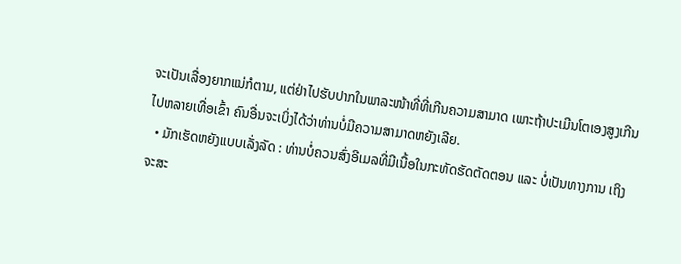ຈະເປັນເລື່ອງຍາກແນ່ກໍຕາມ, ແຕ່ຢ່າໄປຮັບປາກໃນພາລະໜ້າທີ່ທີ່ເກີນຄວາມສາມາດ ເພາະຖ້າປະເມີນໂຕເອງສູງເກີນໄປຫລາຍເທື່ອເຂົ້າ ຄົນອື່ນຈະເບິ່ງໄດ້ວ່າທ່ານບໍ່ມີຄວາມສາມາດຫຍັງເລີຍ.
  • ມັກເຮັດຫຍັງແບບເລັ່ງລັດ : ທ່ານບໍ່ຄວນສົ່ງອີເມລທີ່ມີເນື້ອໃນກະທັດຮັດຕັດຕອນ ແລະ ບໍ່ເປັນທາງການ ເຖິງຈະສະ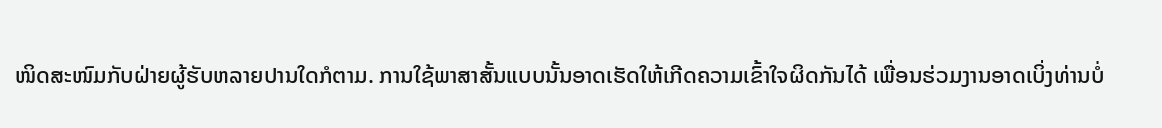ໜິດສະໜົມກັບຝ່າຍຜູ້ຮັບຫລາຍປານໃດກໍຕາມ. ການໃຊ້ພາສາສັ້ນແບບນັ້ນອາດເຮັດໃຫ້ເກີດຄວາມເຂົ້າໃຈຜິດກັນໄດ້ ເພື່ອນຮ່ວມງານອາດເບິ່ງທ່ານບໍ່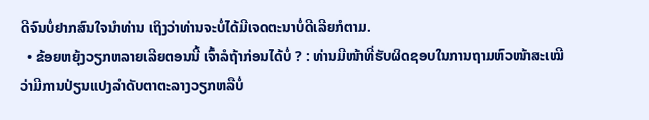ດີຈົນບໍ່ຢາກສົນໃຈນຳທ່ານ ເຖິງວ່າທ່ານຈະບໍ່ໄດ້ມີເຈດຕະນາບໍ່ດີເລີຍກໍຕາມ.
  • ຂ້ອຍຫຍຸ້ງວຽກຫລາຍເລີຍຕອນນີ້ ເຈົ້າລໍຖ້າກ່ອນໄດ້ບໍ່ ? : ທ່ານມີໜ້າທີ່ຮັບຜິດຊອບໃນການຖາມຫົວໜ້າສະເໝີວ່າມີການປ່ຽນແປງລຳດັບຕາຕະລາງວຽກຫລືບໍ່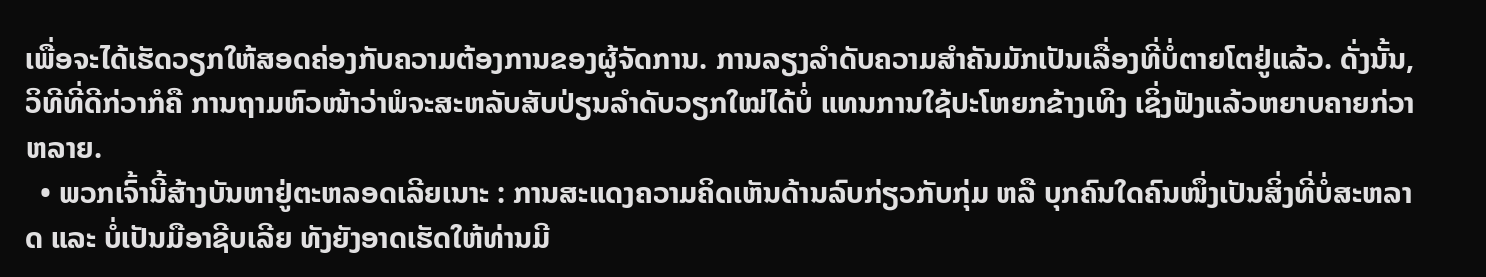ເພື່ອຈະໄດ້ເຮັດວຽກໃຫ້ສອດຄ່ອງກັບຄວາມຕ້ອງການຂອງຜູ້ຈັດການ. ການລຽງລຳດັບຄວາມສຳຄັນມັກເປັນເລື່ອງທີ່ບໍ່ຕາຍໂຕຢູ່ແລ້ວ. ດັ່ງນັ້ນ, ວິທີທີ່ດີກ່ວາກໍຄື ການຖາມຫົວໜ້າວ່າພໍຈະສະຫລັບສັບປ່ຽນລຳດັບວຽກໃໝ່ໄດ້ບໍ່ ແທນການໃຊ້ປະໂຫຍກຂ້າງເທິງ ເຊິ່ງຟັງແລ້ວຫຍາບຄາຍກ່ວາຫລາຍ.
  • ພວກເຈົ້ານີ້ສ້າງບັນຫາຢູ່ຕະຫລອດເລີຍເນາະ : ການສະແດງຄວາມຄິດເຫັນດ້ານລົບກ່ຽວກັບກຸ່ມ ຫລື ບຸກຄົນໃດຄົນໜຶ່ງເປັນສິ່ງທີ່ບໍ່ສະຫລາດ ແລະ ບໍ່ເປັນມືອາຊີບເລີຍ ທັງຍັງອາດເຮັດໃຫ້ທ່ານມີ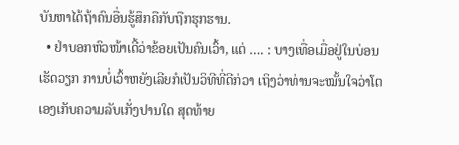ບັນຫາໄດ້ຖ້າຄົນອື່ນຮູ້ສຶກຄືກັບຖືກຮຸກຮານ.
  • ຢ່າບອກຫົວໜ້າເດີ້ວ່າຂ້ອຍເປັນຄົນເວົ້າ, ແຕ່ …. : ບາງເທື່ອເມື່ອຢູ່ໃນບ່ອນເຮັດວຽກ ການບໍ່ເວົ້າຫຍັງເລີຍກໍເປັນວິທີທີ່ດີກ່ວາ ເຖິງວ່າທ່ານຈະໝັ້ນໃຈວ່າໂຕເອງເກັບຄວາມລັບເກັ່ງປານໃດ ສຸດທ້າຍ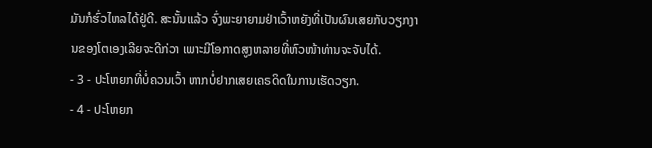ມັນກໍຮົ່ວໄຫລໄດ້ຢູ່ດີ. ສະນັ້ນແລ້ວ ຈົ່ງພະຍາຍາມຢ່າເວົ້າຫຍັງທີ່ເປັນຜົນເສຍກັບວຽກງານຂອງໂຕເອງເລີຍຈະດີກ່ວາ ເພາະມີໂອກາດສູງຫລາຍທີ່ຫົວໜ້າທ່ານຈະຈັບໄດ້.
- 3 - ປະໂຫຍກທີ່ບໍ່ຄວນເວົ້າ ຫາກບໍ່ຢາກເສຍເຄຣດິດໃນການເຮັດວຽກ.
- 4 - ປະໂຫຍກ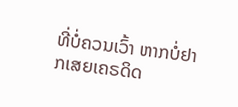ທີ່ບໍ່ຄວນເວົ້າ ຫາກບໍ່ຢາກເສຍເຄຣດິດ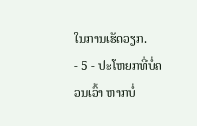ໃນການເຮັດວຽກ.
- 5 - ປະໂຫຍກທີ່ບໍ່ຄວນເວົ້າ ຫາກບໍ່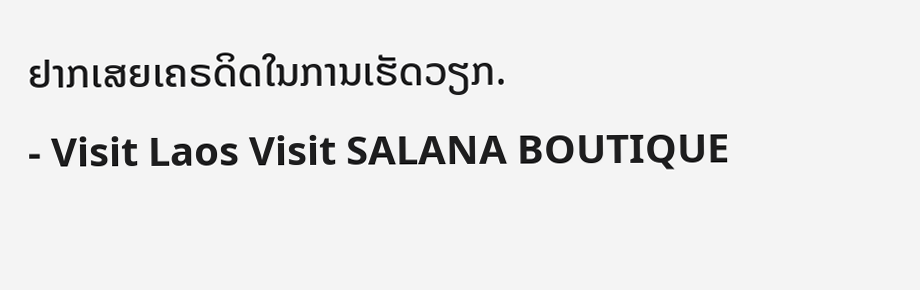ຢາກເສຍເຄຣດິດໃນການເຮັດວຽກ.
- Visit Laos Visit SALANA BOUTIQUE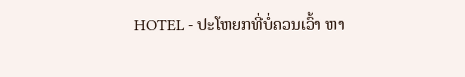HOTEL - ປະໂຫຍກທີ່ບໍ່ຄວນເວົ້າ ຫາ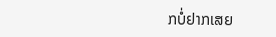ກບໍ່ຢາກເສຍ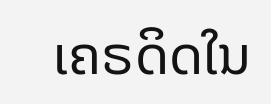ເຄຣດິດໃນ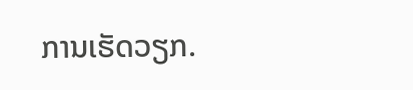ການເຮັດວຽກ.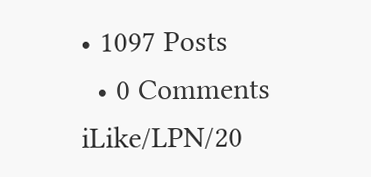• 1097 Posts
  • 0 Comments
iLike/LPN/20